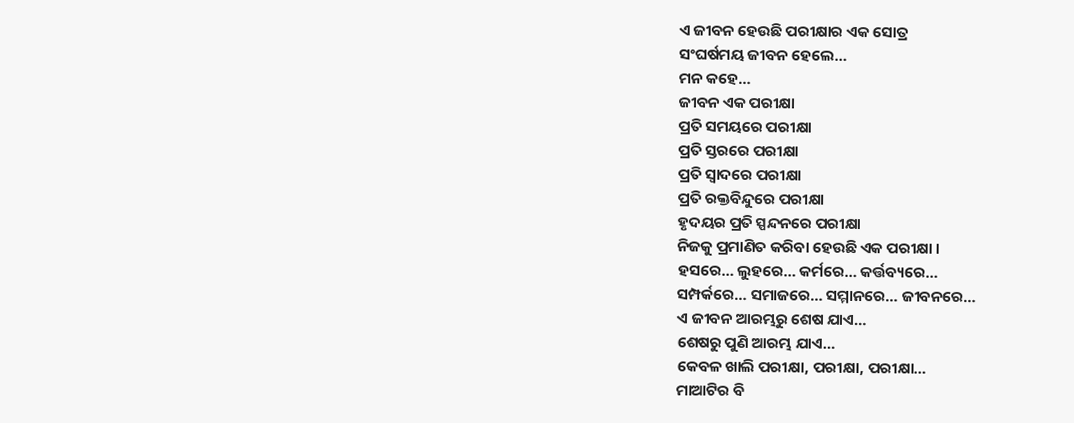ଏ ଜୀବନ ହେଉଛି ପରୀକ୍ଷାର ଏକ ସୋତ୍ର
ସଂଘର୍ଷମୟ ଜୀବନ ହେଲେ…
ମନ କହେ…
ଜୀବନ ଏକ ପରୀକ୍ଷା
ପ୍ରତି ସମୟରେ ପରୀକ୍ଷା
ପ୍ରତି ସ୍ତରରେ ପରୀକ୍ଷା
ପ୍ରତି ସ୍ୱାଦରେ ପରୀକ୍ଷା
ପ୍ରତି ରକ୍ତବିନ୍ଦୁରେ ପରୀକ୍ଷା
ହୃଦୟର ପ୍ରତି ସ୍ପନ୍ଦନରେ ପରୀକ୍ଷା
ନିଜକୁ ପ୍ରମାଣିତ କରିବା ହେଉଛି ଏକ ପରୀକ୍ଷା ।
ହସରେ… ଲୁହରେ… କର୍ମରେ… କର୍ତ୍ତବ୍ୟରେ…
ସମ୍ପର୍କରେ… ସମାଜରେ… ସମ୍ମାନରେ… ଜୀବନରେ…
ଏ ଜୀବନ ଆରମ୍ଭରୁ ଶେଷ ଯାଏ…
ଶେଷରୁ ପୁଣି ଆରମ୍ଭ ଯାଏ…
କେବଳ ଖାଲି ପରୀକ୍ଷା, ପରୀକ୍ଷା, ପରୀକ୍ଷା…
ମାଆଟିର ବି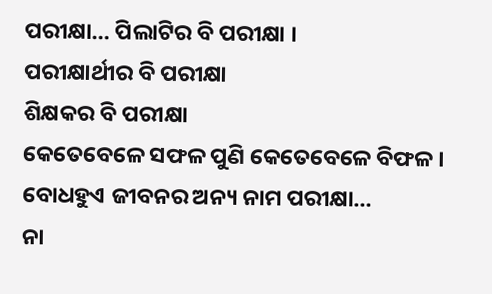ପରୀକ୍ଷା… ପିଲାଟିର ବି ପରୀକ୍ଷା ।
ପରୀକ୍ଷାର୍ଥୀର ବି ପରୀକ୍ଷା
ଶିକ୍ଷକର ବି ପରୀକ୍ଷା
କେତେବେଳେ ସଫଳ ପୁଣି କେତେବେଳେ ବିଫଳ ।
ବୋଧହୁଏ ଜୀବନର ଅନ୍ୟ ନାମ ପରୀକ୍ଷା…
ନା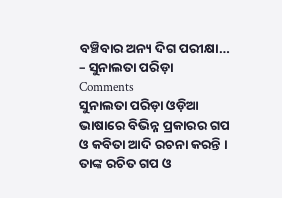ବଞ୍ଚିବାର ଅନ୍ୟ ଦିଗ ପରୀକ୍ଷା…
– ସୁନାଲତା ପରିଡ଼ା
Comments
ସୁନାଲତା ପରିଡ଼ା ଓଡ଼ିଆ ଭାଷାରେ ବିଭିନ୍ନ ପ୍ରକାରର ଗପ ଓ କବିତା ଆଦି ରଚନା କରନ୍ତି । ତାଙ୍କ ରଚିତ ଗପ ଓ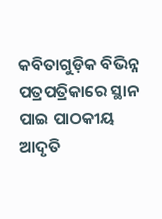କବିତାଗୁଡ଼ିକ ବିଭିନ୍ନ ପତ୍ରପତ୍ରିକାରେ ସ୍ଥାନ ପାଇ ପାଠକୀୟ ଆଦୃତି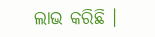ଲାଭ କରିଛି ।